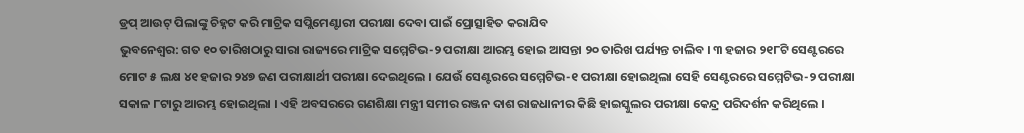ଡ୍ରପ୍ ଆଉଟ୍ ପିଲାଙ୍କୁ ଚିହ୍ନଟ କରି ମାଟ୍ରିକ ସପ୍ଲିମେଣ୍ଟାରୀ ପରୀକ୍ଷା ଦେବା ପାଇଁ ପ୍ରୋତ୍ସାହିତ କରାଯିବ
ଭୁବନେଶ୍ୱର: ଗତ ୧୦ ତାରିଖଠାରୁ ସାରା ରାଜ୍ୟରେ ମାଟ୍ରିକ ସମ୍ମେଟିଭ-୨ ପରୀକ୍ଷା ଆରମ୍ଭ ହୋଇ ଆସନ୍ତା ୨୦ ତାରିଖ ପର୍ଯ୍ୟନ୍ତ ଚାଲିବ । ୩ ହଜାର ୨୧୮ଟି ସେଣ୍ଟରରେ ମୋଟ ୫ ଲକ୍ଷ ୪୧ ହଜାର ୨୪୭ ଜଣ ପରୀକ୍ଷାର୍ଥୀ ପରୀକ୍ଷା ଦେଇଥିଲେ । ଯେଉଁ ସେଣ୍ଟରରେ ସମ୍ମେଟିଭ-୧ ପରୀକ୍ଷା ହୋଇଥିଲା ସେହି ସେଣ୍ଟରରେ ସମ୍ମେଟିଭ-୨ ପରୀକ୍ଷା ସକାଳ ୮ଟାରୁ ଆରମ୍ଭ ହୋଇଥିଲା । ଏହି ଅବସରରେ ଗଣଶିକ୍ଷା ମନ୍ତ୍ରୀ ସମୀର ରଞ୍ଜନ ଦାଶ ରାଜଧାନୀର କିଛି ହାଇସ୍କୁଲର ପରୀକ୍ଷା କେନ୍ଦ୍ର ପରିଦର୍ଶନ କରିଥିଲେ ।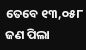ତେବେ ୧୩,୦୫୮ ଜଣ ପିଲା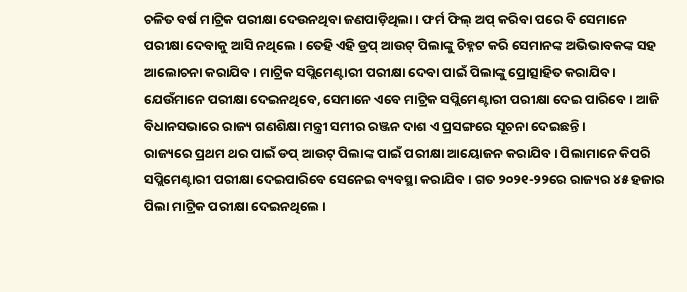ଚଳିତ ବର୍ଷ ମାଟ୍ରିକ ପରୀକ୍ଷା ଦେଉନଥିବା ଜଣପାଡ଼ିଥିଲା । ଫର୍ମ ଫିଲ୍ ଅପ୍ କରିବା ପରେ ବି ସେମାନେ ପରୀକ୍ଷା ଦେବାକୁ ଆସି ନଥିଲେ । ତେହି ଏହି ଡ୍ରପ୍ ଆଉଟ୍ ପିଲାଙ୍କୁ ଚିହ୍ନଟ କରି ସେମାନଙ୍କ ଅଭିଭାବକଙ୍କ ସହ ଆଲୋଚନା କରାଯିବ । ମାଟ୍ରିକ ସପ୍ଲିମେଣ୍ଟାରୀ ପରୀକ୍ଷା ଦେବା ପାଇଁ ପିଲାଙ୍କୁ ପ୍ରୋତ୍ସାହିତ କରାଯିବ । ଯେଉଁମାନେ ପରୀକ୍ଷା ଦେଇନଥିବେ, ସେମାନେ ଏବେ ମାଟ୍ରିକ ସପ୍ଲିମେଣ୍ଟାରୀ ପରୀକ୍ଷା ଦେଇ ପାରିବେ । ଆଜି ବିଧାନସଭାରେ ରାଜ୍ୟ ଗଣଶିକ୍ଷା ମନ୍ତ୍ରୀ ସମୀର ରଞ୍ଜନ ଦାଶ ଏ ପ୍ରସଙ୍ଗରେ ସୂଚନା ଦେଇଛନ୍ତି ।
ରାଜ୍ୟରେ ପ୍ରଥମ ଥର ପାଇଁ ଡପ୍ ଆଉଟ୍ ପିଲାଙ୍କ ପାଇଁ ପରୀକ୍ଷା ଆୟୋଜନ କରାଯିବ । ପିଲାମାନେ କିପରି ସପ୍ଲିମେଣ୍ଟାରୀ ପରୀକ୍ଷା ଦେଇପାରିବେ ସେନେଇ ବ୍ୟବସ୍ଥା କରାଯିବ । ଗତ ୨୦୨୧-୨୨ରେ ରାଜ୍ୟର ୪୫ ହଜାର ପିଲା ମାଟ୍ରିକ ପରୀକ୍ଷା ଦେଇନଥିଲେ ।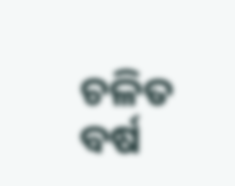ଚଳିତ ବର୍ଷ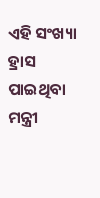ଏହି ସଂଖ୍ୟା ହ୍ରାସ ପାଇଥିବା ମନ୍ତ୍ରୀ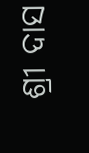ଶ୍ରୀ ଦାସ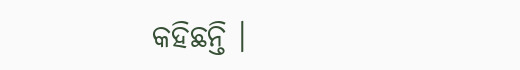କହିଛନ୍ତି ।